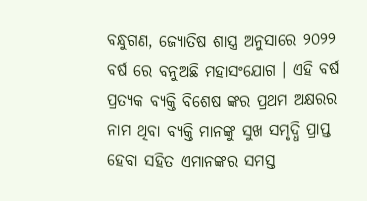ବନ୍ଧୁଗଣ, ଜ୍ୟୋତିଷ ଶାସ୍ତ୍ର ଅନୁସାରେ ୨୦୨୨ ବର୍ଷ ରେ ବନୁଅଛି ମହାସଂଯୋଗ । ଏହି ବର୍ଷ ପ୍ରତ୍ୟକ ବ୍ୟକ୍ତି ବିଶେଷ ଙ୍କର ପ୍ରଥମ ଅକ୍ଷରର ନାମ ଥିବା ବ୍ୟକ୍ତି ମାନଙ୍କୁ ସୁଖ ସମୃଦ୍ଧି ପ୍ରାପ୍ତ ହେବା ସହିତ ଏମାନଙ୍କର ସମସ୍ତ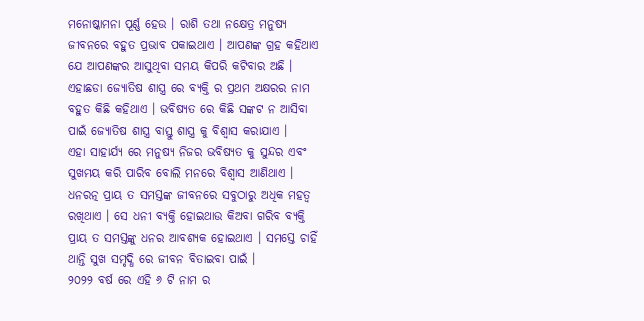ମନୋଷ୍କାମନା ପୂର୍ଣ୍ଣ ହେଉ । ରାଶି ତଥା ନକ୍ଷେତ୍ର ମନୁଷ୍ୟ ଜୀବନରେ ବହୁତ ପ୍ରଭାବ ପକାଇଥାଏ । ଆପଣଙ୍କ ଗ୍ରହ କହିଥାଏ ଯେ ଆପଣଙ୍କର ଆସୁଥିବା ସମୟ କିପରି କଟିବାର ଅଛି । ଏହାଛଡା ଜ୍ୟୋତିଷ ଶାସ୍ତ୍ର ରେ ବ୍ୟକ୍ତି ର ପ୍ରଥମ ଅକ୍ଷରର ନାମ ବହୁତ କିଛି କହିଥାଏ । ଭବିଷ୍ୟତ ରେ କିଛି ସଙ୍କଟ ନ ଆସିବା ପାଇଁ ଜ୍ୟୋତିଷ ଶାସ୍ତ୍ର ବାସ୍ତୁ ଶାସ୍ତ୍ର କୁ ବିଶ୍ଵାସ କରାଯାଏ ।
ଏହା ସାହାର୍ଯ୍ୟ ରେ ମନୁଷ୍ୟ ନିଜର ଭବିଷ୍ୟତ କୁ ସୁନ୍ଦର ଏବଂ ସୁଖମୟ କରି ପାରିବ ବୋଲି ମନରେ ବିଶ୍ଵାସ ଆଣିଥାଏ । ଧନରତ୍ନ ପ୍ରାୟ ତ ସମସ୍ତଙ୍କ ଜୀବନରେ ସବୁଠାରୁ ଅଧିକ ମହତ୍ଵ ରଖିଥାଏ । ସେ ଧନୀ ବ୍ୟକ୍ତି ହୋଇଥାଉ କିଅବା ଗରିବ ବ୍ୟକ୍ତି ପ୍ରାୟ ତ ସମସ୍ତଙ୍କୁ ଧନର ଆବଶ୍ୟକ ହୋଇଥାଏ । ସମସ୍ତେ ଚାହିଁ ଥାନ୍ତି ସୁଖ ସମୃଦ୍ଧି ରେ ଜୀବନ ବିତାଇବା ପାଇଁ ।
୨୦୨୨ ବର୍ଷ ରେ ଏହି ୬ ଟି ନାମ ର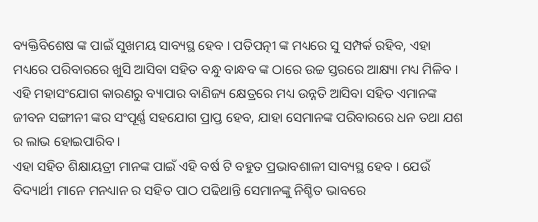ବ୍ୟକ୍ତିବିଶେଷ ଙ୍କ ପାଇଁ ସୁଖମୟ ସାବ୍ୟସ୍ଥ ହେବ । ପତିପତ୍ନୀ ଙ୍କ ମଧ୍ୟରେ ସୁ ସମ୍ପର୍କ ରହିବ, ଏହା ମଧ୍ୟରେ ପରିବାରରେ ଖୁସି ଆସିବା ସହିତ ବନ୍ଧୁ ବାନ୍ଧବ ଙ୍କ ଠାରେ ଉଚ୍ଚ ସ୍ତରରେ ଆକ୍ଷ୍ୟା ମଧ୍ୟ ମିଳିବ । ଏହି ମହାସଂଯୋଗ କାରଣରୁ ବ୍ୟାପାର ବାଣିଜ୍ୟ କ୍ଷେତ୍ରରେ ମଧ୍ୟ ଉନ୍ନତି ଆସିବା ସହିତ ଏମାନଙ୍କ ଜୀବନ ସଙ୍ଗୀନୀ ଙ୍କର ସଂପୂର୍ଣ୍ଣ ସହଯୋଗ ପ୍ରାପ୍ତ ହେବ, ଯାହା ସେମାନଙ୍କ ପରିବାରରେ ଧନ ତଥା ଯଶ ର ଲାଭ ହୋଇପାରିବ ।
ଏହା ସହିତ ଶିକ୍ଷାୟତ୍ରୀ ମାନଙ୍କ ପାଇଁ ଏହି ବର୍ଷ ଟି ବହୁତ ପ୍ରଭାବଶାଳୀ ସାବ୍ୟସ୍ଥ ହେବ । ଯେଉଁ ବିଦ୍ୟାର୍ଥୀ ମାନେ ମନଧ୍ୟାନ ର ସହିତ ପାଠ ପଢିଥାନ୍ତି ସେମାନଙ୍କୁ ନିଶ୍ଚିତ ଭାବରେ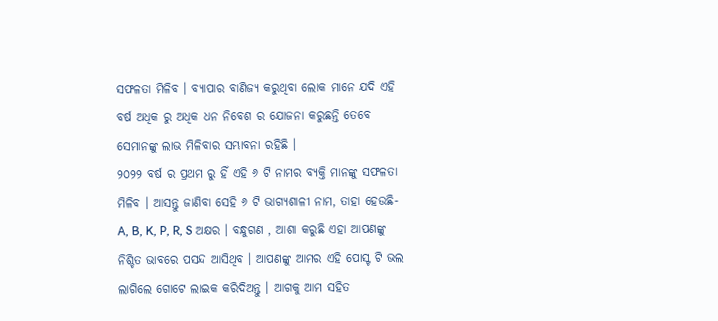ସଫଳତା ମିଳିବ । ବ୍ୟାପାର ବାଣିଜ୍ୟ କରୁଥିବା ଲୋକ ମାନେ ଯଦି ଏହି ବର୍ଷ ଅଧିକ ରୁ ଅଧିକ ଧନ ନିବେଶ ର ଯୋଜନା କରୁଛନ୍ତି ତେବେ ସେମାନଙ୍କୁ ଲାଭ ମିଳିବାର ସମ୍ଭାବନା ରହିଛି ।
୨୦୨୨ ବର୍ଷ ର ପ୍ରଥମ ରୁ ହିଁ ଏହି ୬ ଟି ନାମର ବ୍ୟକ୍ତି ମାନଙ୍କୁ ସଫଳତା ମିଳିବ । ଆସନ୍ତୁ ଜାଣିବା ସେହି ୬ ଟି ଭାଗ୍ୟଶାଳୀ ନାମ, ତାହା ହେଉଛି- A, B, K, P, R, S ଅକ୍ଷର । ବନ୍ଧୁଗଣ , ଆଶା କରୁଛି ଏହା ଆପଣଙ୍କୁ ନିଶ୍ଚିତ ଭାବରେ ପସନ୍ଦ ଆସିଥିବ । ଆପଣଙ୍କୁ ଆମର ଏହି ପୋସ୍ଟ ଟି ଭଲ ଲାଗିଲେ ଗୋଟେ ଲାଇକ କରିଦିଅନ୍ତୁ । ଆଗକୁ ଆମ ସହିତ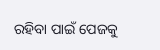ରହିବା ପାଇଁ ପେଜକୁ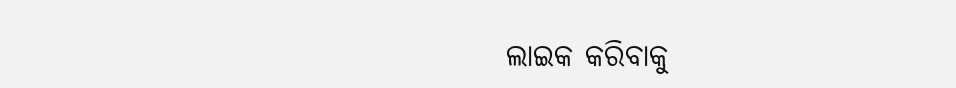ଲାଇକ କରିବାକୁ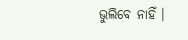ଭୁଲିବେ ନାହିଁ ।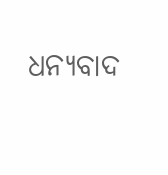ଧନ୍ୟବାଦ